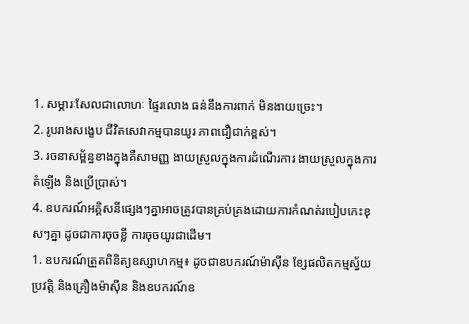1. សម្ភារៈសែលជាលោហៈ ផ្ទៃរលោង ធន់នឹងការពាក់ មិនងាយច្រេះ។
2. រូបរាងសង្ខេប ជីវិតសេវាកម្មបានយូរ ភាពជឿជាក់ខ្ពស់។
3. រចនាសម្ព័ន្ធខាងក្នុងគឺសាមញ្ញ ងាយស្រួលក្នុងការដំណើរការ ងាយស្រួលក្នុងការតំឡើង និងប្រើប្រាស់។
4. ឧបករណ៍អគ្គិសនីផ្សេងៗគ្នាអាចត្រូវបានគ្រប់គ្រងដោយការកំណត់របៀបកេះខុសៗគ្នា ដូចជាការចុចខ្លី ការចុចយូរជាដើម។
1. ឧបករណ៍ត្រួតពិនិត្យឧស្សាហកម្ម៖ ដូចជាឧបករណ៍ម៉ាស៊ីន ខ្សែផលិតកម្មស្វ័យប្រវត្តិ និងគ្រឿងម៉ាស៊ីន និងឧបករណ៍ឧ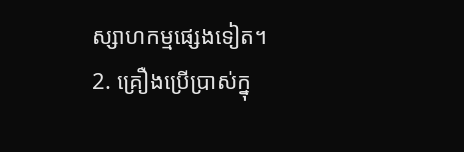ស្សាហកម្មផ្សេងទៀត។
2. គ្រឿងប្រើប្រាស់ក្នុ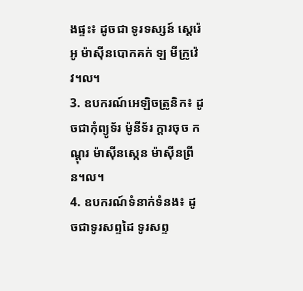ងផ្ទះ៖ ដូចជា ទូរទស្សន៍ ស្តេរ៉េអូ ម៉ាស៊ីនបោកគក់ ឡ មីក្រូវ៉េវ។ល។
3. ឧបករណ៍អេឡិចត្រូនិក៖ ដូចជាកុំព្យូទ័រ ម៉ូនីទ័រ ក្តារចុច កណ្ដុរ ម៉ាស៊ីនស្កេន ម៉ាស៊ីនព្រីន។ល។
4. ឧបករណ៍ទំនាក់ទំនង៖ ដូចជាទូរសព្ទដៃ ទូរសព្ទ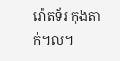រ៉ោតទ័រ កុងតាក់។ល។